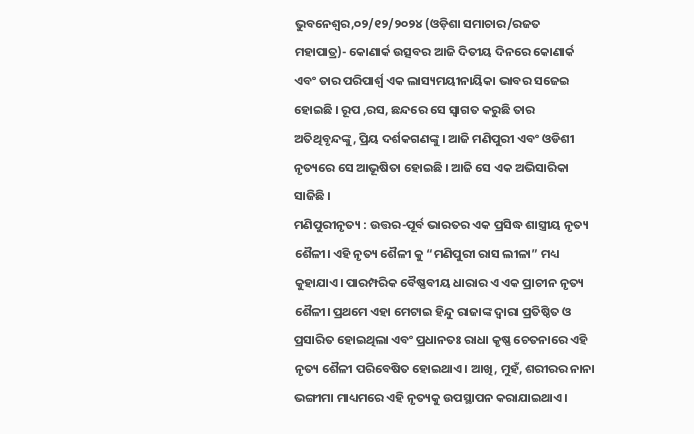ଭୁବନେଶ୍ୱର,୦୨/୧୨/୨୦୨୪ (ଓଡ଼ିଶା ସମାଚାର/ରଜତ ମହାପାତ୍ର)- କୋଣାର୍କ ଉତ୍ସବର ଆଜି ଦିତୀୟ ଦିନରେ କୋଣାର୍କ ଏବଂ ତାର ପରିପାର୍ଶ୍ଵ ଏକ ଲାସ୍ୟମୟୀନାୟିକା ଭାବର ସଜେଇ ହୋଇଛି । ରୂପ ,ରସ, ଛନ୍ଦରେ ସେ ସ୍ଵାଗତ କରୁଛି ତାର ଅତିଥିବୃନ୍ଦଙ୍କୁ, ପ୍ରିୟ ଦର୍ଶକଗଣଙ୍କୁ । ଆଜି ମଣିପୁରୀ ଏବଂ ଓଡିଶୀ ନୃତ୍ୟରେ ସେ ଆଭୂଷିତା ହୋଇଛି । ଆଜି ସେ ଏକ ଅଭିସାରିକା ସାଜିଛି ।
ମଣିପୁରୀନୃତ୍ୟ : ଉତ୍ତର-ପୂର୍ବ ଭାରତର ଏକ ପ୍ରସିଦ୍ଧ ଶାସ୍ତ୍ରୀୟ ନୃତ୍ୟ ଶୈଳୀ। ଏହି ନୃତ୍ୟ ଶୈଳୀ କୁ “ମଣିପୁରୀ ରାସ ଲୀଳା” ମଧ୍ୟ କୁହାଯାଏ। ପାରମ୍ପରିକ ବୈଷ୍ଣବୀୟ ଧାରାର ଏ ଏକ ପ୍ରାଚୀନ ନୃତ୍ୟ ଶୈଳୀ। ପ୍ରଥମେ ଏହା ମେଟାଇ ହିନ୍ଦୁ ରାଜାଙ୍କ ଦ୍ଵାରା ପ୍ରତିଷ୍ଠିତ ଓ ପ୍ରସାରିତ ହୋଇଥିଲା ଏବଂ ପ୍ରଧାନତଃ ରାଧା କୃଷ୍ଣ ଚେତନାରେ ଏହି ନୃତ୍ୟ ଶୈଳୀ ପରିବେଷିତ ହୋଇଥାଏ। ଆଖି, ମୁହଁ, ଶରୀରର ନାନା ଭଙ୍ଗୀମା ମାଧ୍ୟମରେ ଏହି ନୃତ୍ୟକୁ ଉପସ୍ଥାପନ କରାଯାଇଥାଏ ।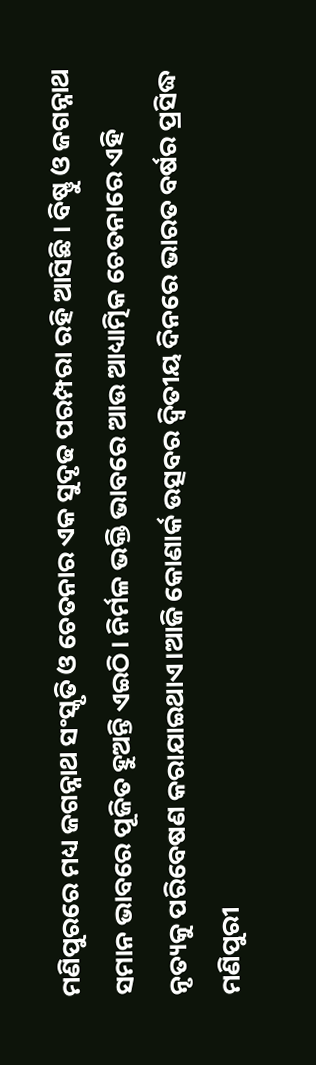ମଣିପୁରରେ ମଧ୍ୟ ଜଗନ୍ନାଥ ସଂସ୍କୃତି ଓ ଚେତନାର ଏକ ସୁଦୃଢ ପରମ୍ପରା ରହି ଆସିଛି । ବିଷ୍ଣୁ ଓ ଜଗନ୍ନାଥ ସମାନ ଭାବରେ ପୂଜିତ ହୁଅନ୍ତି ଏଇଠି। ନିର୍ମଳ ଭକ୍ତି ଭାବରେ ଆଉ ଆଧ୍ୟାତ୍ମିକ ଚେତନାରେ ଏହି ନୃତ୍ୟକୁ ପରିବେଷଣ କରାଯାଇଥାଏ।ଆଜି କୋଣାର୍କ ଉତ୍ସବର ଦ୍ଵିତୀୟ ଦିନରେ ଭାରତ ବର୍ଷର ପ୍ରସିଦ୍ଧ ମଣିପୁରୀ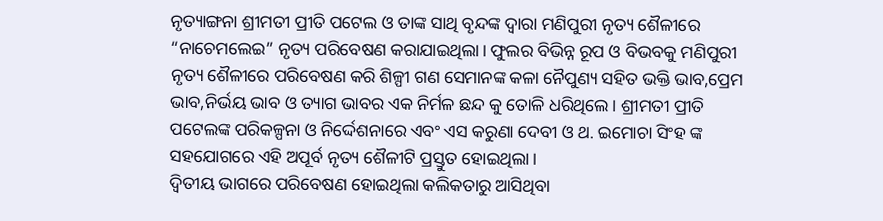ନୃତ୍ୟାଙ୍ଗନା ଶ୍ରୀମତୀ ପ୍ରୀତି ପଟେଲ ଓ ତାଙ୍କ ସାଥି ବୃନ୍ଦଙ୍କ ଦ୍ଵାରା ମଣିପୁରୀ ନୃତ୍ୟ ଶୈଳୀରେ “ନାଚେମଲେଇ” ନୃତ୍ୟ ପରିବେଷଣ କରାଯାଇଥିଲା। ଫୁଲର ବିଭିନ୍ନ ରୂପ ଓ ବିଭବକୁ ମଣିପୁରୀ ନୃତ୍ୟ ଶୈଳୀରେ ପରିବେଷଣ କରି ଶିଳ୍ପୀ ଗଣ ସେମାନଙ୍କ କଳା ନୈପୁଣ୍ୟ ସହିତ ଭକ୍ତି ଭାବ,ପ୍ରେମ ଭାବ,ନିର୍ଭୟ ଭାବ ଓ ତ୍ୟାଗ ଭାବର ଏକ ନିର୍ମଳ ଛନ୍ଦ କୁ ତୋଳି ଧରିଥିଲେ। ଶ୍ରୀମତୀ ପ୍ରୀତି ପଟେଲଙ୍କ ପରିକଳ୍ପନା ଓ ନିର୍ଦ୍ଦେଶନାରେ ଏବଂ ଏସ କରୁଣା ଦେବୀ ଓ ଥ. ଇମୋଚା ସିଂହ ଙ୍କ ସହଯୋଗରେ ଏହି ଅପୂର୍ବ ନୃତ୍ୟ ଶୈଳୀଟି ପ୍ରସ୍ତୁତ ହୋଇଥିଲା।
ଦ୍ୱିତୀୟ ଭାଗରେ ପରିବେଷଣ ହୋଇଥିଲା କଲିକତାରୁ ଆସିଥିବା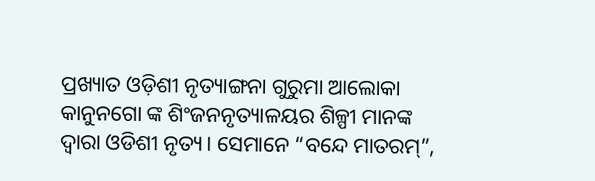ପ୍ରଖ୍ୟାତ ଓଡ଼ିଶୀ ନୃତ୍ୟାଙ୍ଗନା ଗୁରୁମା ଆଲୋକା କାନୁନଗୋ ଙ୍କ ଶିଂଜନନୃତ୍ୟାଳୟର ଶିଳ୍ପୀ ମାନଙ୍କ ଦ୍ଵାରା ଓଡିଶୀ ନୃତ୍ୟ। ସେମାନେ “ବନ୍ଦେ ମାତରମ୍”,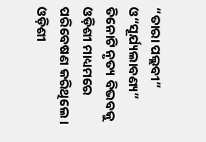“ତାରା ପଲ୍ଲବୀ” ଓ“ସୂର୍ଯ୍ୟଲାବଣ୍ୟ” ତିନୋଟି ନୃତ୍ୟ ବିଭବକୁ ଓଡ଼ିଶୀ ମାଧ୍ୟମରେ ପରିବେଷଣ କରିଥିଲେ। ଓଡ଼ିଶୀ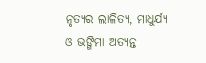ନୃତ୍ୟର ଲାଳିତ୍ୟ, ମାଧୁର୍ଯ୍ୟ ଓ ଭଙ୍ଗିମା ଅତ୍ୟନ୍ତ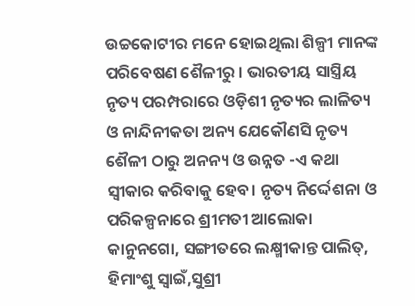ଉଚ୍ଚକୋଟୀର ମନେ ହୋଇଥିଲା ଶିଳ୍ପୀ ମାନଙ୍କ ପରିବେଷଣ ଶୈଳୀରୁ । ଭାରତୀୟ ସାସ୍ତ୍ରିୟ ନୃତ୍ୟ ପରମ୍ପରାରେ ଓଡ଼ିଶୀ ନୃତ୍ୟର ଲାଳିତ୍ୟ ଓ ନାନ୍ଦିନୀକତା ଅନ୍ୟ ଯେକୌଣସି ନୃତ୍ୟ ଶୈଳୀ ଠାରୁ ଅନନ୍ୟ ଓ ଉନ୍ନତ -ଏ କଥା ସ୍ୱୀକାର କରିବାକୁ ହେବ। ନୃତ୍ୟ ନିର୍ଦ୍ଦେଶନା ଓ ପରିକଳ୍ପନାରେ ଶ୍ରୀମତୀ ଆଲୋକା କାନୁନଗୋ, ସଙ୍ଗୀତରେ ଲକ୍ଷ୍ମୀକାନ୍ତ ପାଲିତ୍, ହିମାଂଶୁ ସ୍ଵାଇଁ,ସୁଶ୍ରୀ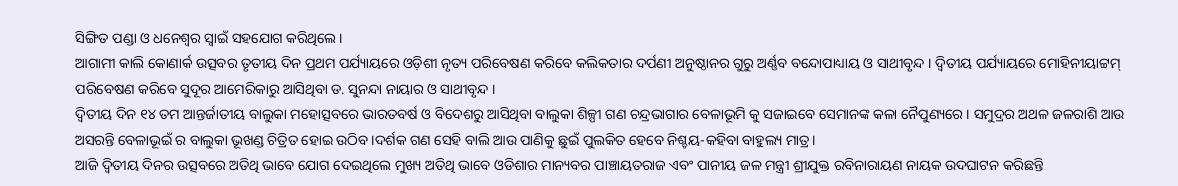ସିଙ୍ଗିତ ପଣ୍ଡା ଓ ଧନେଶ୍ୱର ସ୍ଵାଇଁ ସହଯୋଗ କରିଥିଲେ।
ଆଗାମୀ କାଲି କୋଣାର୍କ ଉତ୍ସବର ତୃତୀୟ ଦିନ ପ୍ରଥମ ପର୍ଯ୍ୟାୟରେ ଓଡ଼ିଶୀ ନୃତ୍ୟ ପରିବେଷଣ କରିବେ କଲିକତାର ଦର୍ପଣୀ ଅନୁଷ୍ଠାନର ଗୁରୁ ଅର୍ଣ୍ଣବ ବନ୍ଦୋପାଧ୍ୟାୟ ଓ ସାଥୀବୃନ୍ଦ । ଦ୍ୱିତୀୟ ପର୍ଯ୍ୟାୟରେ ମୋହିନୀୟାଟ୍ଟମ୍ ପରିବେଷଣ କରିବେ ସୁଦୂର ଆମେରିକାରୁ ଆସିଥିବା ଡ. ସୁନନ୍ଦା ନାୟାର ଓ ସାଥୀବୃନ୍ଦ ।
ଦ୍ୱିତୀୟ ଦିନ ୧୪ ତମ ଆନ୍ତର୍ଜାତୀୟ ବାଲୁକା ମହୋତ୍ସବରେ ଭାରତବର୍ଷ ଓ ବିଦେଶରୁ ଆସିଥିବା ବାଲୁକା ଶିଳ୍ପୀ ଗଣ ଚନ୍ଦ୍ରଭାଗାର ବେଳାଭୂମି କୁ ସଜାଇବେ ସେମାନଙ୍କ କଳା ନୈପୁଣ୍ୟରେ । ସମୁଦ୍ରର ଅଥଳ ଜଳରାଶି ଆଉ ଅସରନ୍ତି ବେଳାଭୂଇଁ ର ବାଲୁକା ଭୂଖଣ୍ଡ ଚିତ୍ରିତ ହୋଇ ଉଠିବ ।ଦର୍ଶକ ଗଣ ସେହି ବାଲି ଆଉ ପାଣିକୁ ଛୁଇଁ ପୁଲକିତ ହେବେ ନିଶ୍ଚୟ-କହିବା ବାହୁଲ୍ୟ ମାତ୍ର।
ଆଜି ଦ୍ୱିତୀୟ ଦିନର ଉତ୍ସବରେ ଅତିଥି ଭାବେ ଯୋଗ ଦେଇଥିଲେ ମୁଖ୍ୟ ଅତିଥି ଭାବେ ଓଡିଶାର ମାନ୍ୟବର ପାଞ୍ଚାୟତରାଜ ଏବଂ ପାନୀୟ ଜଳ ମନ୍ତ୍ରୀ ଶ୍ରୀଯୁକ୍ତ ରବିନାରାୟଣ ନାୟକ ଉଦଘାଟନ କରିଛନ୍ତି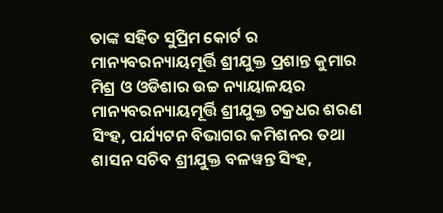ତାଙ୍କ ସହିତ ସୁପ୍ରିମ କୋର୍ଟ ର ମାନ୍ୟବରନ୍ୟାୟମୂର୍ତ୍ତି ଶ୍ରୀଯୁକ୍ତ ପ୍ରଶାନ୍ତ କୁମାର ମିଶ୍ର ଓ ଓଡିଶାର ଉଚ୍ଚ ନ୍ୟାୟାଳୟର ମାନ୍ୟବରନ୍ୟାୟମୂର୍ତ୍ତି ଶ୍ରୀଯୁକ୍ତ ଚକ୍ରଧର ଶରଣ ସିଂହ, ପର୍ଯ୍ୟଟନ ବିଭାଗର କମିଶନର ତଥା ଶାସନ ସଚିବ ଶ୍ରୀଯୁକ୍ତ ବଳୱନ୍ତ ସିଂହ,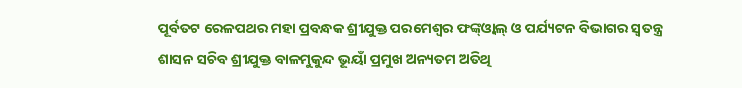ପୂର୍ବତଟ ରେଳପଥର ମହା ପ୍ରବନ୍ଧକ ଶ୍ରୀଯୁକ୍ତ ପରମେଶ୍ଵର ଫଙ୍କ୍ଓ୍ୱାଲ୍ ଓ ପର୍ଯ୍ୟଟନ ବିଭାଗର ସ୍ୱତନ୍ତ୍ର ଶାସନ ସଚିବ ଶ୍ରୀଯୁକ୍ତ ବାଳମୁକୁନ୍ଦ ଭୂୟାଁ ପ୍ରମୁଖ ଅନ୍ୟତମ ଅତିଥି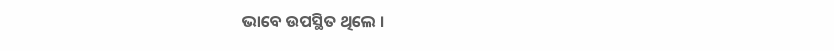ଭାବେ ଉପସ୍ଥିତ ଥିଲେ ।